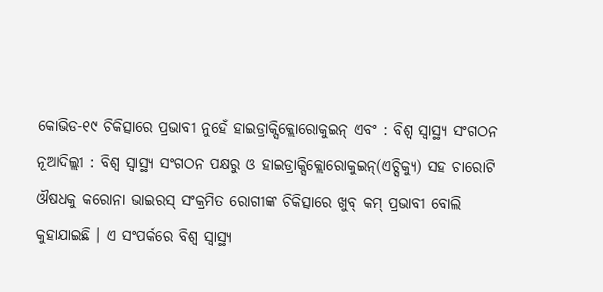କୋଭିଡ-୧୯ ଚିକିତ୍ସାରେ ପ୍ରଭାବୀ ନୁହେଁ ହାଇଡ୍ରାକ୍ସିକ୍ଲୋରୋକୁଇନ୍ ଏବଂ : ବିଶ୍ୱ ସ୍ୱାସ୍ଥ୍ୟ ସଂଗଠନ
ନୂଆଦିଲ୍ଲୀ : ବିଶ୍ୱ ସ୍ୱାସ୍ଥ୍ୟ ସଂଗଠନ ପକ୍ଷରୁ ଓ ହାଇଡ୍ରାକ୍ସିକ୍ଲୋରୋକୁଇନ୍(ଏଚ୍ସିକ୍ୟୁ) ସହ ଚାରୋଟି ଔଷଧକୁ କରୋନା ଭାଇରସ୍ ସଂକ୍ରମିତ ରୋଗୀଙ୍କ ଚିକିତ୍ସାରେ ଖୁବ୍ କମ୍ ପ୍ରଭାବୀ ବୋଲି କୁହାଯାଇଛି । ଏ ସଂପର୍କରେ ବିଶ୍ୱ ସ୍ୱାସ୍ଥ୍ୟ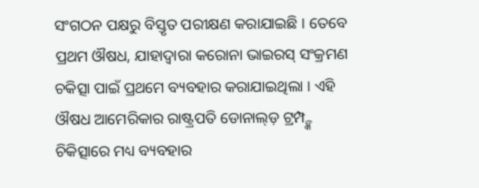ସଂଗଠନ ପକ୍ଷରୁ ବିସ୍ତୃତ ପରୀକ୍ଷଣ କରାଯାଇଛି । ତେବେ ପ୍ରଥମ ଔଷଧ, ଯାହାଦ୍ୱାରା କରୋନା ଭାଇରସ୍ ସଂକ୍ରମଣ ଚକିତ୍ସା ପାଇଁ ପ୍ରଥମେ ବ୍ୟବହାର କରାଯାଇଥିଲା । ଏହି ଔଷଧ ଆମେରିକାର ରାଷ୍ଟ୍ରପତି ଡୋନାଲ୍ଡ଼ ଟ୍ରମ୍ପ୍ଙ୍କ ଚିକିତ୍ସାରେ ମଧ୍ୟ ବ୍ୟବହାର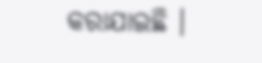କରାଯାଇଛି ।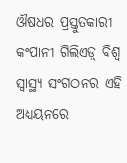ଔଷଧର ପ୍ରସ୍ତୁତକାରୀ କଂପାନୀ ଗିଲିଏଡ଼୍ ବିଶ୍ୱ ସ୍ୱାସ୍ଥ୍ୟ ସଂଗଠନର ଏହି ଅଧ୍ୟୟନରେ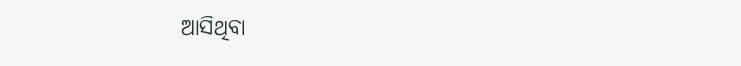ଆସିଥିବା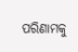ପରିଣାମକୁ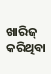ଖାରିଜ୍ କରିଥିବା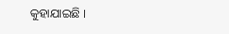କୁହାଯାଇଛି ।